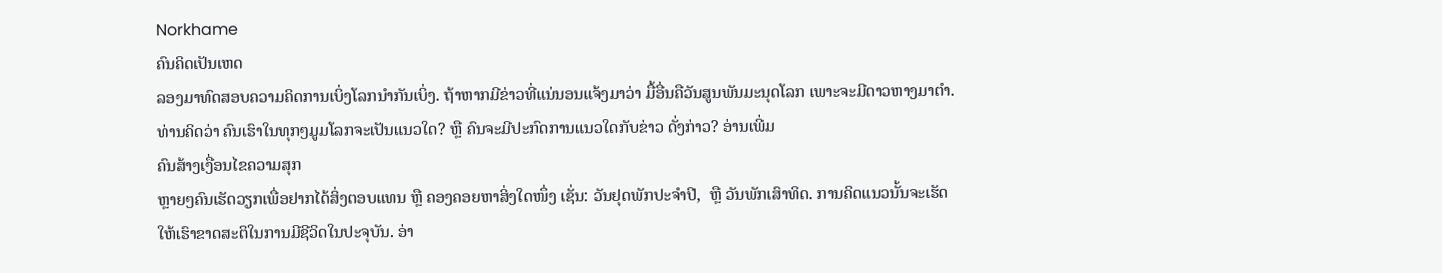Norkhame
ຄົນຄິດເປັນເຫດ
ລອງມາທົດສອບຄວາມຄິດການເບິ່ງໂລກນຳກັນເບິ່ງ. ຖ້າຫາກມີຂ່າວທີ່ແນ່ນອນແຈ້ງມາວ່າ ມື້ອື່ນຄືວັນສູນພັນມະນຸດໂລກ ເພາະຈະມີດາວຫາງມາຕຳ. ທ່ານຄິດວ່າ ຄົນເຮົາໃນທຸກໆມູມໂລກຈະເປັນແນວໃດ? ຫຼື ຄົນຈະມີປະກົດການແນວໃດກັບຂ່າວ ດັ່ງກ່າວ? ອ່ານເພີ່ມ
ຄົນສ້າງເງື່ອນໄຂຄວາມສຸກ
ຫຼາຍໆຄົນເຮັດວຽກເພື່ອຢາກໄດ້ສິ່ງຕອບແທນ ຫຼື ຄອງຄອຍຫາສິ່ງໃດໜຶ່ງ ເຊັ່ນ: ວັນຢຸດພັກປະຈຳປີ,  ຫຼື ວັນພັກເສົາທິດ. ການຄິດແນວນັ້ນຈະເຮັດໃຫ້ເຮົາຂາດສະຕິໃນການມີຊີວິດໃນປະຈຸບັນ. ອ່າ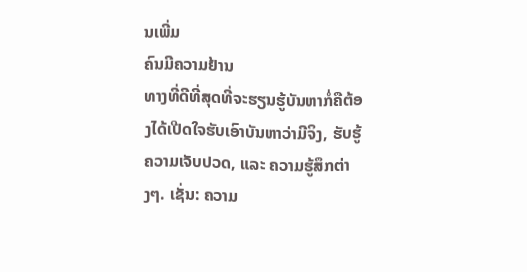ນເພີ່ມ
ຄົນມີຄວາມຢ້ານ
ທາງທີ່ດີທີ່ສຸດທີ່ຈະຮຽນຮູ້ບັນຫາກໍ່ຄືຕ້ອງໄດ້ເປີດໃຈຮັບເອົາບັນຫາວ່າມີຈິງ, ຮັບຮູ້ຄວາມເຈັບປວດ, ແລະ ຄວາມຮູ້ສຶກຕ່າງໆ. ເຊັ່ນ: ຄວາມ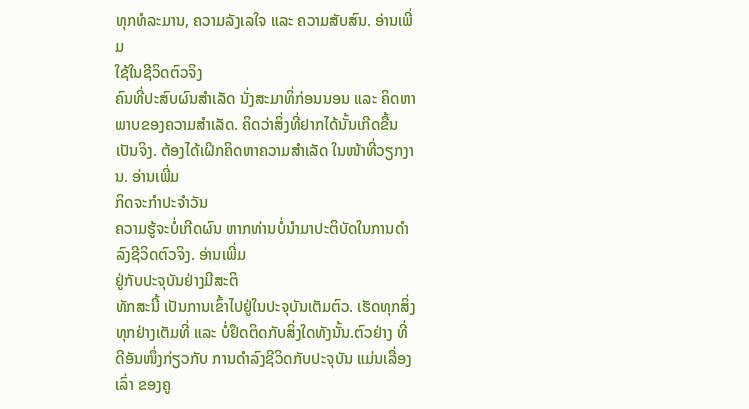ທຸກທໍລະມານ, ຄວາມລັງເລໃຈ ແລະ ຄວາມສັບສົນ. ອ່ານເພີ່ມ
ໃຊ້ໃນຊີວິດຕົວຈິງ
ຄົນທີ່ປະສົບຜົນສຳເລັດ ນັ່ງສະມາທິ່ກ່ອນນອນ ແລະ ຄິດຫາພາບຂອງຄວາມສຳເລັດ. ຄິດວ່າສິ່ງທີ່ຢາກໄດ້ນັ້ນເກີດຂື້ນ ເປັນຈິງ. ຕ້ອງໄດ້ເຝິກຄິດຫາຄວາມສຳເລັດ ໃນໜ້າທີ່ວຽກງານ. ອ່ານເພີ່ມ
ກິດຈະກຳປະຈຳວັນ
ຄວາມຮູ້ຈະບໍ່ເກີດຜົນ ຫາກທ່ານບໍ່ນຳມາປະຕິບັດໃນການດຳລົງຊີວິດຕົວຈິງ. ອ່ານເພີ່ມ
ຢູ່ກັບປະຈຸບັນຢ່າງມີສະຕິ
ທັກສະນີ້ ເປັນການເຂົ້າໄປຢູ່ໃນປະຈຸບັນເຕັມຕົວ. ເຮັດທຸກສິ່ງທຸກຢ່າງເຕັມທີ່ ແລະ ບໍ່ຢຶດຕິດກັບສິ່ງໃດທັງນັ້ນ.ຕົວຢ່າງ ທີ່ດີອັນໜຶ່ງກ່ຽວກັບ ການດຳລົງຊີວິດກັບປະຈຸບັນ ແມ່ນເລື່ອງເລົ່າ ຂອງຄູ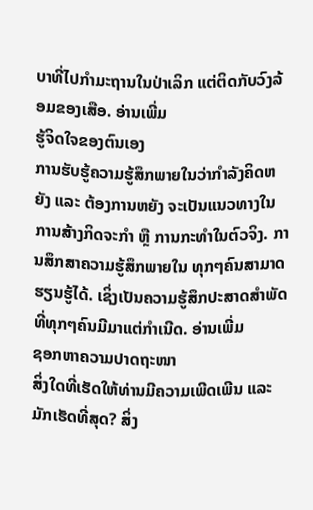ບາທີ່ໄປກຳມະຖານໃນປ່າເລິກ ແຕ່ຕິດກັບວົງລ້ອມຂອງເສືອ. ອ່ານເພີ່ມ
ຮູ້ຈິດໃຈຂອງຕົນເອງ
ການຮັບຮູ້ຄວາມຮູ້ສຶກພາຍໃນວ່າກຳລັງຄິດຫຍັງ ແລະ ຕ້ອງການຫຍັງ ຈະເປັນແນວທາງໃນການສ້າງກິດຈະກຳ ຫຼື ການກະທຳໃນຕົວຈິງ. ການສຶກສາຄວາມຮູ້ສຶກພາຍໃນ ທຸກໆຄົນສາມາດຮຽນຮູ້ໄດ້. ເຊິ່ງເປັນຄວາມຮູ້ສຶກປະສາດສຳພັດທີ່ທຸກໆຄົນມີມາແຕ່ກຳເນີດ. ອ່ານເພີ່ມ
ຊອກຫາຄວາມປາດຖະໜາ
ສິ່ງໃດທີ່ເຮັດໃຫ້ທ່ານມີຄວາມເພີດເພີນ ແລະ ມັກເຮັດທີ່ສຸດ? ສິ່ງ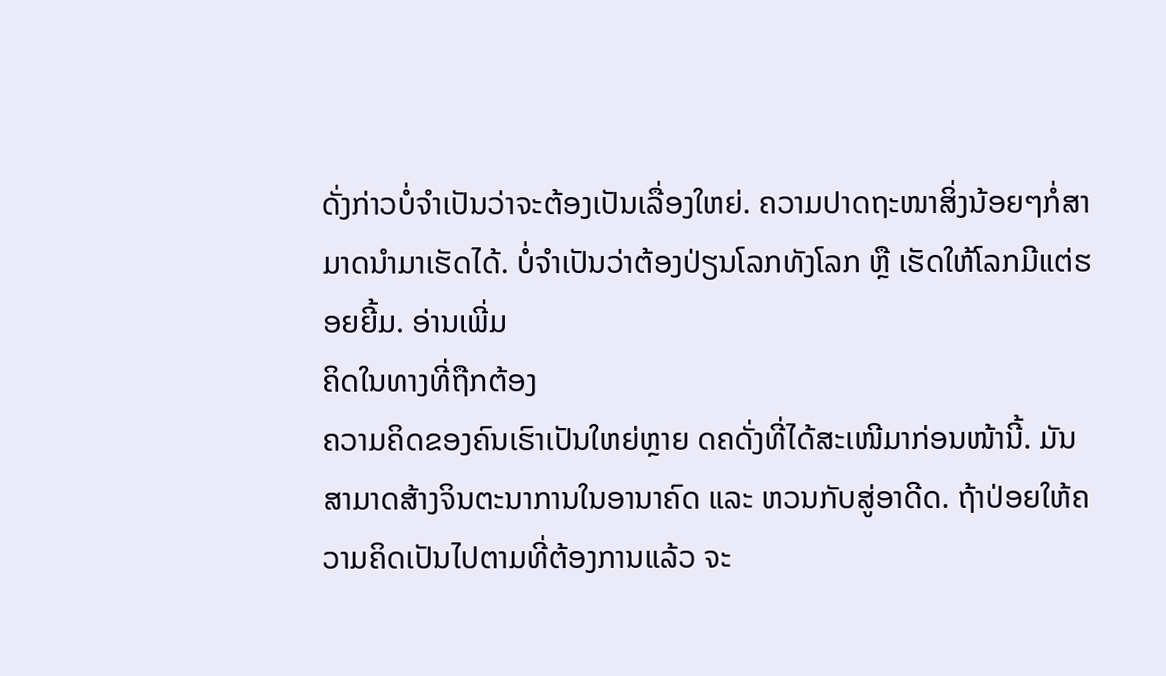ດັ່ງກ່າວບໍ່ຈຳເປັນວ່າຈະຕ້ອງເປັນເລື່ອງໃຫຍ່. ຄວາມປາດຖະໜາສິ່ງນ້ອຍໆກໍ່ສາມາດນຳມາເຮັດໄດ້. ບໍ່ຈຳເປັນວ່າຕ້ອງປ່ຽນໂລກທັງໂລກ ຫຼື ເຮັດໃຫ້ໂລກມີແຕ່ຮອຍຍີ້ມ. ອ່ານເພີ່ມ
ຄິດໃນທາງທີ່ຖືກຕ້ອງ
ຄວາມຄິດຂອງຄົນເຮົາເປັນໃຫຍ່ຫຼາຍ ດຄດັ່ງທີ່ໄດ້ສະເໜີມາກ່ອນໜ້ານີ້. ມັນສາມາດສ້າງຈິນຕະນາການໃນອານາຄົດ ແລະ ຫວນກັບສູ່ອາດີດ. ຖ້າປ່ອຍໃຫ້ຄວາມຄິດເປັນໄປຕາມທີ່ຕ້ອງການແລ້ວ ຈະ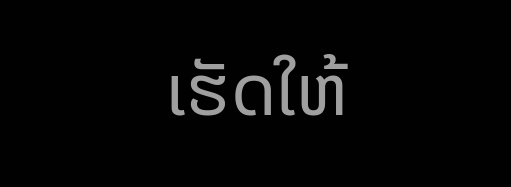ເຮັດໃຫ້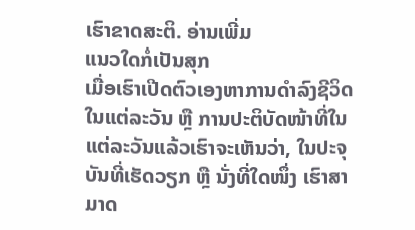ເຮົາຂາດສະຕິ. ອ່ານເພີ່ມ
ແນວໃດກໍ່ເປັນສຸກ
ເມື່ອເຮົາເປີດຕົວເອງຫາການດຳລົງຊີວິດໃນແຕ່ລະວັນ ຫຼື ການປະຕິບັດໜ້າທີ່ໃນແຕ່ລະວັນແລ້ວເຮົາຈະເຫັນວ່າ, ໃນປະຈຸບັນທີ່ເຮັດວຽກ ຫຼື ນັ່ງທີ່ໃດໜຶ່ງ ເຮົາສາມາດ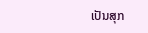ເປັນສຸກ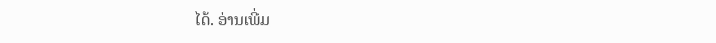ໄດ້. ອ່ານເພີ່ມ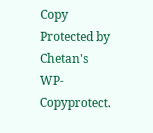Copy Protected by Chetan's WP-Copyprotect.